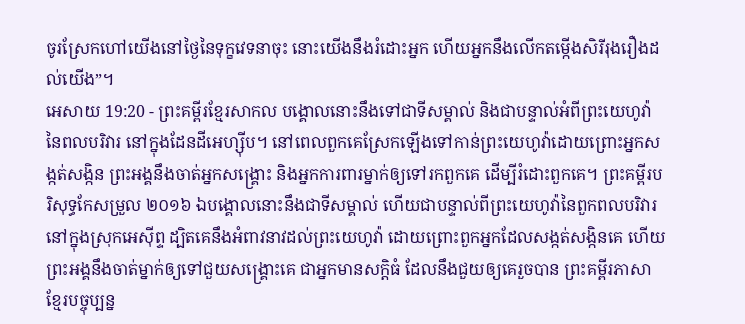ចូរស្រែកហៅយើងនៅថ្ងៃនៃទុក្ខវេទនាចុះ នោះយើងនឹងរំដោះអ្នក ហើយអ្នកនឹងលើកតម្កើងសិរីរុងរឿងដល់យើង”។
អេសាយ 19:20 - ព្រះគម្ពីរខ្មែរសាកល បង្គោលនោះនឹងទៅជាទីសម្គាល់ និងជាបន្ទាល់អំពីព្រះយេហូវ៉ានៃពលបរិវារ នៅក្នុងដែនដីអេហ្ស៊ីប។ នៅពេលពួកគេស្រែកឡើងទៅកាន់ព្រះយេហូវ៉ាដោយព្រោះអ្នកសង្កត់សង្កិន ព្រះអង្គនឹងចាត់អ្នកសង្គ្រោះ និងអ្នកការពារម្នាក់ឲ្យទៅរកពួកគេ ដើម្បីរំដោះពួកគេ។ ព្រះគម្ពីរបរិសុទ្ធកែសម្រួល ២០១៦ ឯបង្គោលនោះនឹងជាទីសម្គាល់ ហើយជាបន្ទាល់ពីព្រះយេហូវ៉ានៃពួកពលបរិវារ នៅក្នុងស្រុកអេស៊ីព្ទ ដ្បិតគេនឹងអំពាវនាវដល់ព្រះយេហូវ៉ា ដោយព្រោះពួកអ្នកដែលសង្កត់សង្កិនគេ ហើយព្រះអង្គនឹងចាត់ម្នាក់ឲ្យទៅជួយសង្គ្រោះគេ ជាអ្នកមានសក្តិធំ ដែលនឹងជួយឲ្យគេរួចបាន ព្រះគម្ពីរភាសាខ្មែរបច្ចុប្បន្ន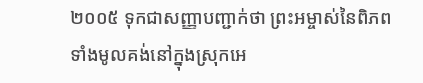២០០៥ ទុកជាសញ្ញាបញ្ជាក់ថា ព្រះអម្ចាស់នៃពិភពទាំងមូលគង់នៅក្នុងស្រុកអេ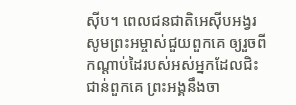ស៊ីប។ ពេលជនជាតិអេស៊ីបអង្វរសូមព្រះអម្ចាស់ជួយពួកគេ ឲ្យរួចពីកណ្ដាប់ដៃរបស់អស់អ្នកដែលជិះជាន់ពួកគេ ព្រះអង្គនឹងចា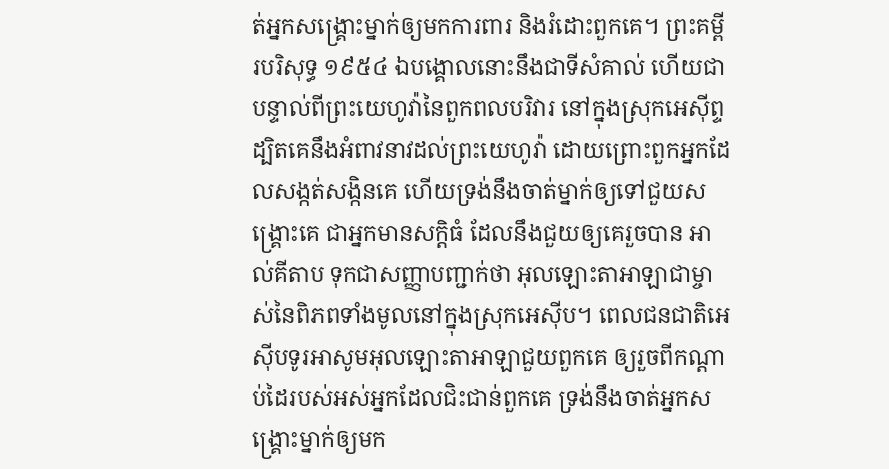ត់អ្នកសង្គ្រោះម្នាក់ឲ្យមកការពារ និងរំដោះពួកគេ។ ព្រះគម្ពីរបរិសុទ្ធ ១៩៥៤ ឯបង្គោលនោះនឹងជាទីសំគាល់ ហើយជាបន្ទាល់ពីព្រះយេហូវ៉ានៃពួកពលបរិវារ នៅក្នុងស្រុកអេស៊ីព្ទ ដ្បិតគេនឹងអំពាវនាវដល់ព្រះយេហូវ៉ា ដោយព្រោះពួកអ្នកដែលសង្កត់សង្កិនគេ ហើយទ្រង់នឹងចាត់ម្នាក់ឲ្យទៅជួយសង្គ្រោះគេ ជាអ្នកមានសក្តិធំ ដែលនឹងជួយឲ្យគេរួចបាន អាល់គីតាប ទុកជាសញ្ញាបញ្ជាក់ថា អុលឡោះតាអាឡាជាម្ចាស់នៃពិភពទាំងមូលនៅក្នុងស្រុកអេស៊ីប។ ពេលជនជាតិអេស៊ីបទូរអាសូមអុលឡោះតាអាឡាជួយពួកគេ ឲ្យរួចពីកណ្ដាប់ដៃរបស់អស់អ្នកដែលជិះជាន់ពួកគេ ទ្រង់នឹងចាត់អ្នកសង្គ្រោះម្នាក់ឲ្យមក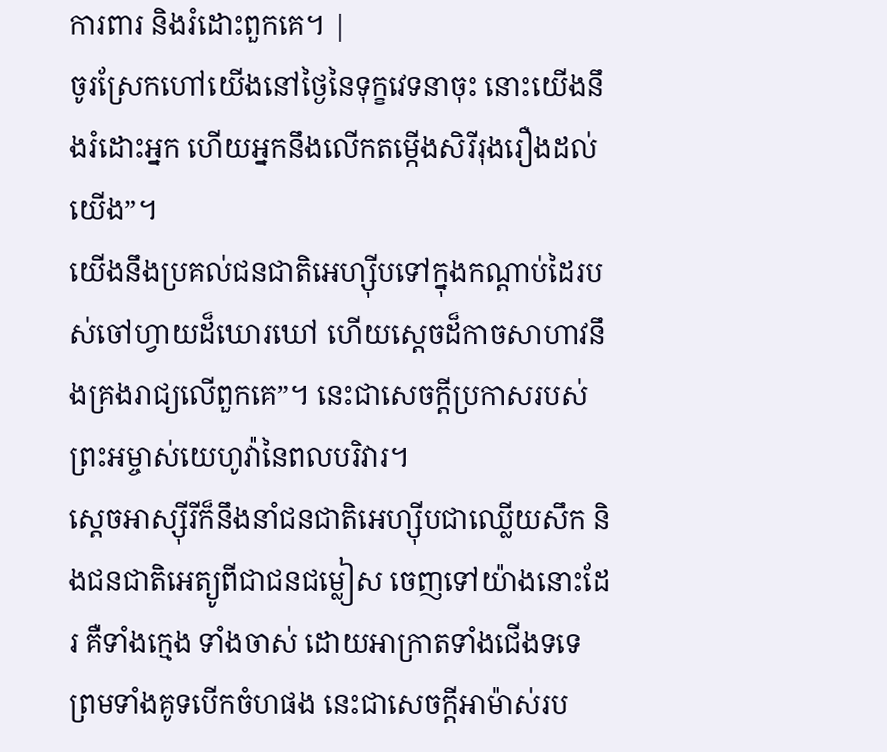ការពារ និងរំដោះពួកគេ។ |
ចូរស្រែកហៅយើងនៅថ្ងៃនៃទុក្ខវេទនាចុះ នោះយើងនឹងរំដោះអ្នក ហើយអ្នកនឹងលើកតម្កើងសិរីរុងរឿងដល់យើង”។
យើងនឹងប្រគល់ជនជាតិអេហ្ស៊ីបទៅក្នុងកណ្ដាប់ដៃរបស់ចៅហ្វាយដ៏ឃោរឃៅ ហើយស្ដេចដ៏កាចសាហាវនឹងគ្រងរាជ្យលើពួកគេ”។ នេះជាសេចក្ដីប្រកាសរបស់ព្រះអម្ចាស់យេហូវ៉ានៃពលបរិវារ។
ស្ដេចអាស្ស៊ីរីក៏នឹងនាំជនជាតិអេហ្ស៊ីបជាឈ្លើយសឹក និងជនជាតិអេត្យូពីជាជនជម្លៀស ចេញទៅយ៉ាងនោះដែរ គឺទាំងក្មេង ទាំងចាស់ ដោយអាក្រាតទាំងជើងទទេ ព្រមទាំងគូទបើកចំហផង នេះជាសេចក្ដីអាម៉ាស់រប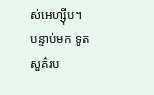ស់អេហ្ស៊ីប។
បន្ទាប់មក ទូតសួគ៌រប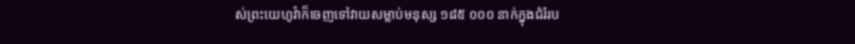ស់ព្រះយេហូវ៉ាក៏ចេញទៅវាយសម្លាប់មនុស្ស ១៨៥ ០០០ នាក់ក្នុងជំរំរប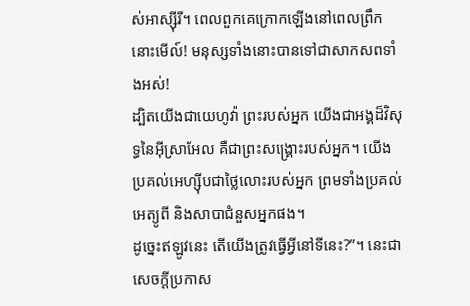ស់អាស្ស៊ីរី។ ពេលពួកគេក្រោកឡើងនៅពេលព្រឹក នោះមើល៍! មនុស្សទាំងនោះបានទៅជាសាកសពទាំងអស់!
ដ្បិតយើងជាយេហូវ៉ា ព្រះរបស់អ្នក យើងជាអង្គដ៏វិសុទ្ធនៃអ៊ីស្រាអែល គឺជាព្រះសង្គ្រោះរបស់អ្នក។ យើងប្រគល់អេហ្ស៊ីបជាថ្លៃលោះរបស់អ្នក ព្រមទាំងប្រគល់អេត្យូពី និងសាបាជំនួសអ្នកផង។
ដូច្នេះឥឡូវនេះ តើយើងត្រូវធើ្វអ្វីនៅទីនេះ?”។ នេះជាសេចក្ដីប្រកាស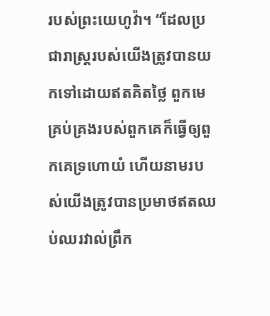របស់ព្រះយេហូវ៉ា។ “ដែលប្រជារាស្ត្ររបស់យើងត្រូវបានយកទៅដោយឥតគិតថ្លៃ ពួកមេគ្រប់គ្រងរបស់ពួកគេក៏ធ្វើឲ្យពួកគេទ្រហោយំ ហើយនាមរបស់យើងត្រូវបានប្រមាថឥតឈប់ឈរវាល់ព្រឹក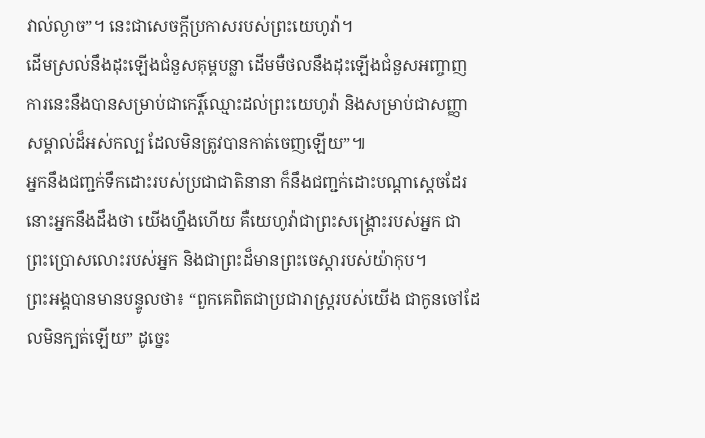វាល់ល្ងាច”។ នេះជាសេចក្ដីប្រកាសរបស់ព្រះយេហូវ៉ា។
ដើមស្រល់នឹងដុះឡើងជំនួសគុម្ពបន្លា ដើមមឺថលនឹងដុះឡើងជំនួសអញ្ចាញ ការនេះនឹងបានសម្រាប់ជាកេរ្តិ៍ឈ្មោះដល់ព្រះយេហូវ៉ា និងសម្រាប់ជាសញ្ញាសម្គាល់ដ៏អស់កល្ប ដែលមិនត្រូវបានកាត់ចេញឡើយ”៕
អ្នកនឹងជញ្ជក់ទឹកដោះរបស់ប្រជាជាតិនានា ក៏នឹងជញ្ជក់ដោះបណ្ដាស្ដេចដែរ នោះអ្នកនឹងដឹងថា យើងហ្នឹងហើយ គឺយេហូវ៉ាជាព្រះសង្គ្រោះរបស់អ្នក ជាព្រះប្រោសលោះរបស់អ្នក និងជាព្រះដ៏មានព្រះចេស្ដារបស់យ៉ាកុប។
ព្រះអង្គបានមានបន្ទូលថា៖ “ពួកគេពិតជាប្រជារាស្ត្ររបស់យើង ជាកូនចៅដែលមិនក្បត់ឡើយ” ដូច្នេះ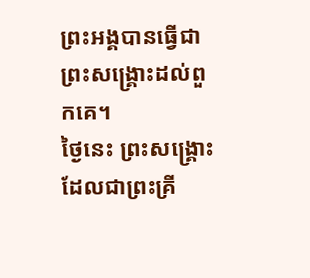ព្រះអង្គបានធ្វើជាព្រះសង្គ្រោះដល់ពួកគេ។
ថ្ងៃនេះ ព្រះសង្គ្រោះដែលជាព្រះគ្រី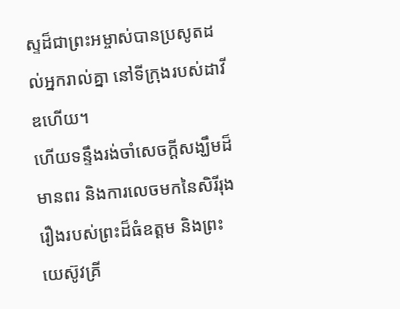ស្ទដ៏ជាព្រះអម្ចាស់បានប្រសូតដល់អ្នករាល់គ្នា នៅទីក្រុងរបស់ដាវីឌហើយ។
ហើយទន្ទឹងរង់ចាំសេចក្ដីសង្ឃឹមដ៏មានពរ និងការលេចមកនៃសិរីរុងរឿងរបស់ព្រះដ៏ធំឧត្ដម និងព្រះយេស៊ូវគ្រី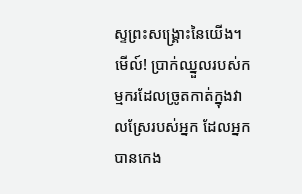ស្ទព្រះសង្គ្រោះនៃយើង។
មើល៍! ប្រាក់ឈ្នួលរបស់កម្មករដែលច្រូតកាត់ក្នុងវាលស្រែរបស់អ្នក ដែលអ្នកបានកេង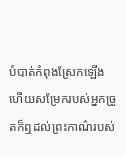បំបាត់កំពុងស្រែកឡើង ហើយសម្រែករបស់អ្នកច្រូតក៏ឮដល់ព្រះកាណ៌របស់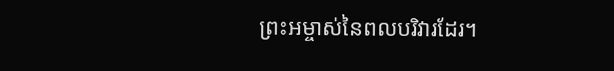ព្រះអម្ចាស់នៃពលបរិវារដែរ។